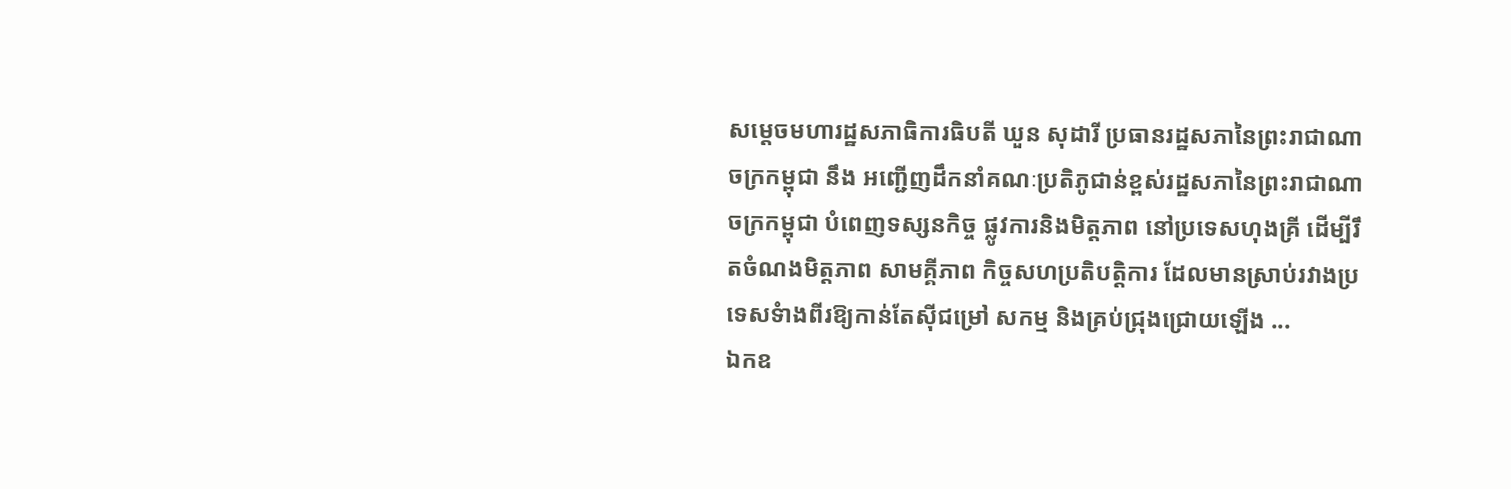សម្ដេចមហារដ្ឋសភាធិការធិបតី ឃួន សុដារី ប្រធានរដ្ឋសភានៃព្រះរាជាណាចក្រកម្ពុជា នឹង អញ្ជើញដឹកនាំគណៈប្រតិភូជាន់ខ្ពស់រដ្ឋសភានៃព្រះរាជាណាចក្រកម្ពុជា បំពេញទស្សនកិច្ច ផ្លូវការនិងមិត្តភាព នៅប្រទេសហុងគ្រី ដើម្បីរឹតចំណងមិត្តភាព សាមគ្គីភាព កិច្ចសហប្រតិបត្តិការ ដែលមានស្រាប់រវាងប្រទេសទំាងពីរឱ្យកាន់តែស៊ីជម្រៅ សកម្ម និងគ្រប់ជ្រុងជ្រោយឡើង ...
ឯកឧ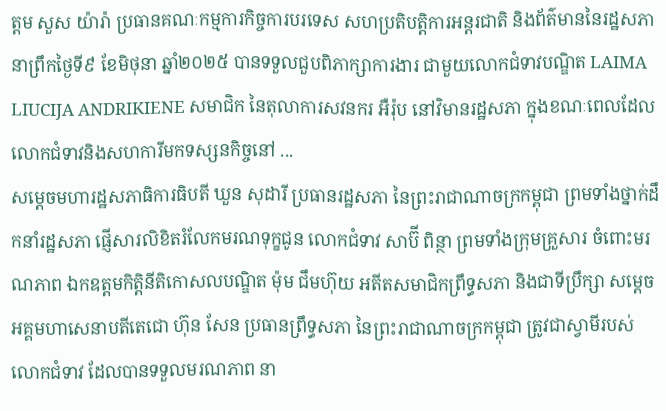ត្តម សួស យ៉ារ៉ា ប្រធានគណៈកម្មការកិច្ចការបរទេស សហប្រតិបត្តិការអន្តរជាតិ និងព័ត៌មាននៃរដ្ឋសភា នាព្រឹកថ្ងៃទី៩ ខែមិថុនា ឆ្នាំ២០២៥ បានទទួលជួបពិភាក្សាការងារ ជាមួយលោកជំទាវបណ្ឌិត LAIMA LIUCIJA ANDRIKIENE សមាជិក នៃតុលាការសវនករ អឺរ៉ុប នៅវិមានរដ្ឋសភា ក្នុងខណៈពេលដែលលោកជំទាវនិងសហការីមកទស្សនកិច្ចនៅ ...
សម្តេចមហារដ្ឋសភាធិការធិបតី ឃួន សុដារី ប្រធានរដ្ឋសភា នៃព្រះរាជាណាចក្រកម្ពុជា ព្រមទាំងថ្នាក់ដឹកនាំរដ្ឋសភា ផ្ញើសារលិខិតរំលែកមរណទុក្ខជូន លោកជំទាវ សាប៊ី ពិន្ថា ព្រមទាំងក្រុមគ្រួសារ ចំពោះមរណភាព ឯកឧត្តមកិត្តិនីតិកោសលបណ្ឌិត ម៉ុម ជឹមហ៊ុយ អតីតសមាជិកព្រឹទ្ធសភា និងជាទីប្រឹក្សា សម្តេចអគ្គមហាសេនាបតីតេជោ ហ៊ុន សែន ប្រធានព្រឹទ្ធសភា នៃព្រះរាជាណាចក្រកម្ពុជា ត្រូវជាស្វាមីរបស់ លោកជំទាវ ដែលបានទទួលមរណភាព នា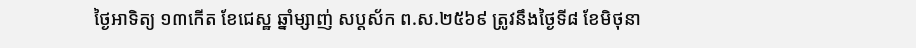ថ្ងៃអាទិត្យ ១៣កើត ខែជេស្ឋ ឆ្នាំម្សាញ់ សប្ដស័ក ព.ស.២៥៦៩ ត្រូវនឹងថ្ងៃទី៨ ខែមិថុនា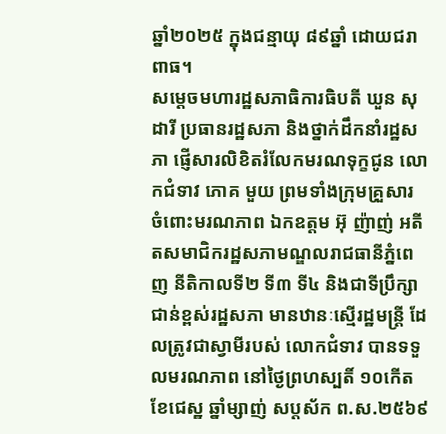ឆ្នាំ២០២៥ ក្នុងជន្មាយុ ៨៩ឆ្នាំ ដោយជរាពាធ។
សម្តេចមហារដ្ឋសភាធិការធិបតី ឃួន សុដារី ប្រធានរដ្ឋសភា និងថ្នាក់ដឹកនាំរដ្ឋសភា ផ្ញើសារលិខិតរំលែកមរណទុក្ខជូន លោកជំទាវ ភោគ មួយ ព្រមទាំងក្រុមគ្រួសារ ចំពោះមរណភាព ឯកឧត្តម អ៊ុ ញ៉ាញ់ អតីតសមាជិករដ្ឋសភាមណ្ឌលរាជធានីភ្នំពេញ នីតិកាលទី២ ទី៣ ទី៤ និងជាទីប្រឹក្សាជាន់ខ្ពស់រដ្ឋសភា មានឋានៈស្មើរដ្ឋមន្ត្រី ដែលត្រូវជាស្វាមីរបស់ លោកជំទាវ បានទទួលមរណភាព នៅថ្ងៃព្រហស្បតិ៍ ១០កើត ខែជេស្ឋ ឆ្នាំម្សាញ់ សប្តស័ក ព.ស.២៥៦៩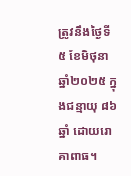ត្រូវនឹងថ្ងៃទី៥ ខែមិថុនា ឆ្នាំ២០២៥ ក្នុងជន្មាយុ ៨៦ឆ្នាំ ដោយរោគាពាធ។